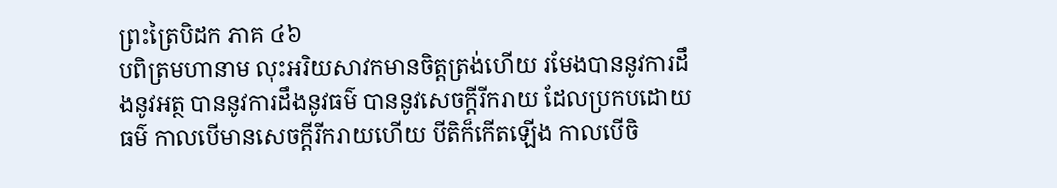ព្រះត្រៃបិដក ភាគ ៤៦
បពិត្រមហានាម លុះអរិយសាវកមានចិត្តត្រង់ហើយ រមែងបាននូវការដឹងនូវអត្ថ បាននូវការដឹងនូវធម៌ បាននូវសេចក្តីរីករាយ ដែលប្រកបដោយធម៌ កាលបើមានសេចក្តីរីករាយហើយ បីតិក៏កើតឡើង កាលបើចិ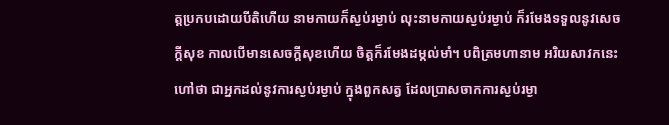ត្តប្រកបដោយបីតិហើយ នាមកាយក៏ស្ងប់រម្ងាប់ លុះនាមកាយស្ងប់រម្ងាប់ ក៏រមែងទទួលនូវសេចក្តីសុខ កាលបើមានសេចក្តីសុខហើយ ចិត្តក៏រមែងដម្កល់មាំ។ បពិត្រមហានាម អរិយសាវកនេះ ហៅថា ជាអ្នកដល់នូវការស្ងប់រម្ងាប់ ក្នុងពួកសត្វ ដែលប្រាសចាកការស្ងប់រម្ងា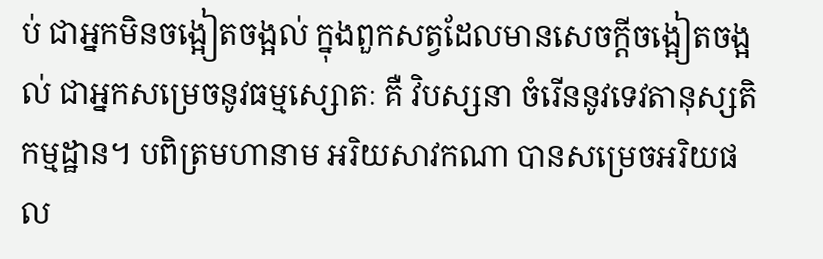ប់ ជាអ្នកមិនចង្អៀតចង្អល់ ក្នុងពួកសត្វដែលមានសេចក្តីចង្អៀតចង្អល់ ជាអ្នកសម្រេចនូវធម្មស្សោតៈ គឺ វិបស្សនា ចំរើននូវទេវតានុស្សតិកម្មដ្ឋាន។ បពិត្រមហានាម អរិយសាវកណា បានសម្រេចអរិយផល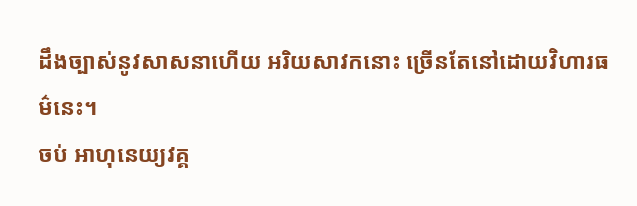ដឹងច្បាស់នូវសាសនាហើយ អរិយសាវកនោះ ច្រើនតែនៅដោយវិហារធម៌នេះ។
ចប់ អាហុនេយ្យវគ្គ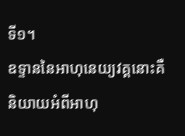ទី១។
ឧទ្ទាននៃអាហុនេយ្យវគ្គនោះគឺ
និយាយអំពីអាហុ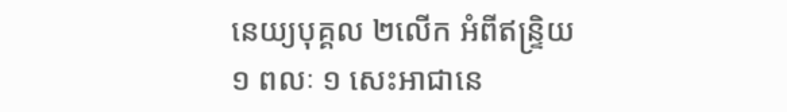នេយ្យបុគ្គល ២លើក អំពីឥន្រ្ទិយ ១ ពលៈ ១ សេះអាជានេ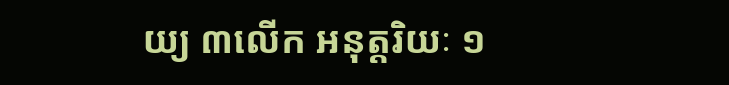យ្យ ៣លើក អនុត្តរិយៈ ១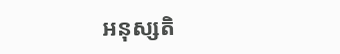អនុស្សតិ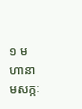១ មហានាមសក្កៈ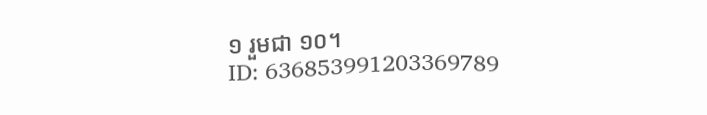១ រួមជា ១០។
ID: 636853991203369789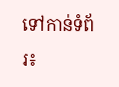ទៅកាន់ទំព័រ៖